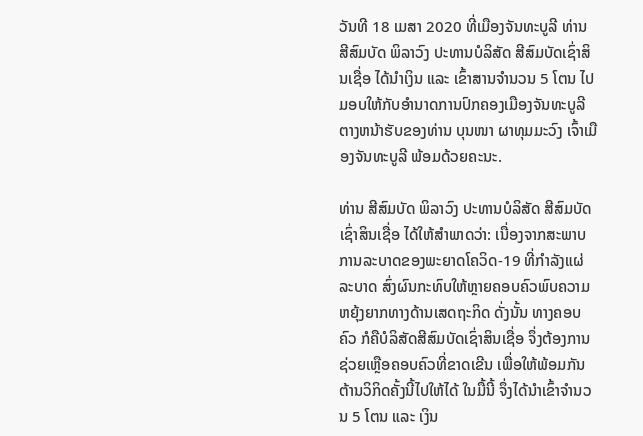ວັນທີ 18 ເມສາ 2020 ທີ່ເມືອງຈັນທະບູລີ ທ່ານ ສີສົມບັດ ພິລາວົງ ປະທານບໍລິສັດ ສີສົມບັດເຊົ່າສິນເຊື່ອ ໄດ້ນຳເງິນ ແລະ ເຂົ້າສານຈຳນວນ 5 ໂຕນ ໄປມອບໃຫ້ກັບອຳນາດການປົກຄອງເມືອງຈັນທະບູລີ ຕາງຫນ້າຮັບຂອງທ່ານ ບຸນໜາ ຜາທຸມມະວົງ ເຈົ້າເມືອງຈັນທະບູລີ ພ້ອມດ້ວຍຄະນະ.

ທ່ານ ສີສົມບັດ ພິລາວົງ ປະທານບໍລິສັດ ສີສົມບັດ ເຊົ່າສິນເຊື່ອ ໄດ້ໃຫ້ສຳພາດວ່າ: ເນື່ອງຈາກສະພາບການລະບາດຂອງພະຍາດໂຄວິດ-19 ທີ່ກຳລັງແຜ່ລະບາດ ສົ່ງຜົນກະທົບໃຫ້ຫຼາຍຄອບຄົວພົບຄວາມຫຍຸ້ງຍາກທາງດ້ານເສດຖະກິດ ດັ່ງນັ້ນ ທາງຄອບຄົວ ກໍຄືບໍລິສັດສີສົມບັດເຊົ່າສິນເຊື່ອ ຈຶ່ງຕ້ອງການຊ່ວຍເຫຼືອຄອບຄົວທີ່ຂາດເຂີນ ເພື່ອໃຫ້ພ້ອມກັນຕ້ານວິກິດຄັ້ງນີ້ໄປໃຫ້ໄດ້ ໃນມື້ນີ້ ຈຶ່ງໄດ້ນຳເຂົ້າຈຳນວນ 5 ໂຕນ ແລະ ເງິນ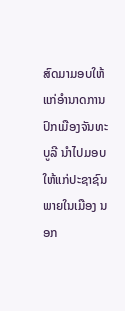ສົດມາມອບໃຫ້ແກ່ອຳນາດການປົກເມືອງຈັນທະບູລີ ນຳໄປມອບໃຫ້ແກ່ປະຊາຊົນພາຍໃນເມືອງ ນອກ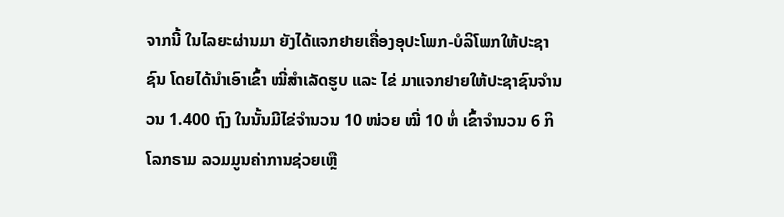ຈາກນີ້ ໃນໄລຍະຜ່ານມາ ຍັງໄດ້ແຈກຢາຍເຄື່ອງອຸປະໂພກ-ບໍລິໂພກໃຫ້ປະຊາຊົນ ໂດຍໄດ້ນຳເອົາເຂົ້າ ໝີ່ສຳເລັດຮູບ ແລະ ໄຂ່ ມາແຈກຢາຍໃຫ້ປະຊາຊົນຈຳນວນ 1.400 ຖົງ ໃນນັ້ນມີໄຂ່ຈຳນວນ 10 ໜ່ວຍ ໝີ່ 10 ຫໍ່ ເຂົ້າຈຳນວນ 6 ກິໂລກຣາມ ລວມມູນຄ່າການຊ່ວຍເຫຼື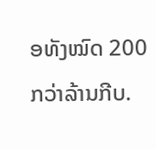ອທັງໝົດ 200 ກວ່າລ້ານກີບ.